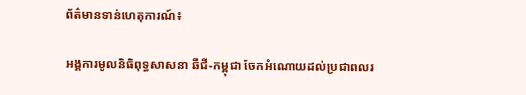ព័ត៌មានទាន់ហេតុការណ៍៖

អង្គការមូលនិធិពុទ្ធសាសនា ឆឺជី-កម្ពុជា ចែកអំណោយដល់ប្រជាពលរ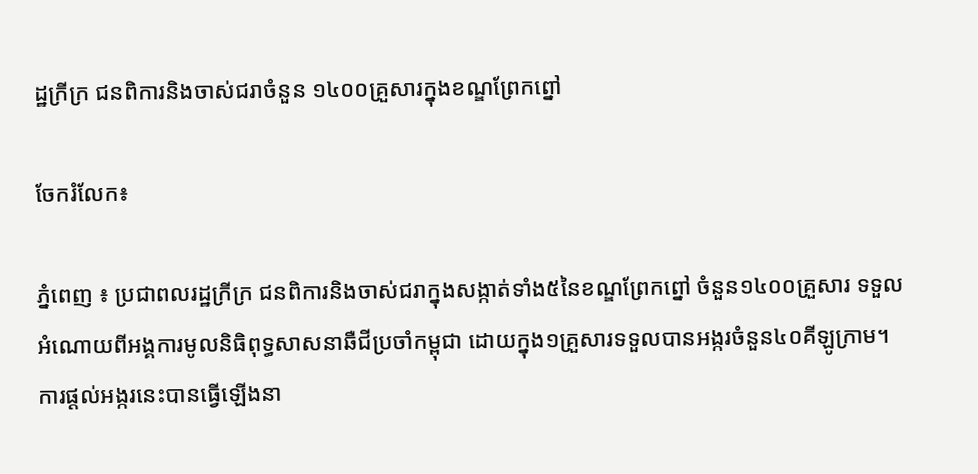ដ្ឋក្រីក្រ ជនពិការនិងចាស់ជរាចំនួន ១៤០០គ្រួសារក្នុងខណ្ឌព្រែកព្នៅ

ចែករំលែក៖

ភ្នំពេញ ៖ ប្រជាពលរដ្ឋក្រីក្រ ជនពិការនិងចាស់ជរាក្នុងសង្កាត់ទាំង៥នៃខណ្ឌព្រែកព្នៅ ចំនួន១៤០០គ្រួសារ ទទួលអំណោយពីអង្គការមូលនិធិពុទ្ធសាសនាឆឺជីប្រចាំកម្ពុជា ដោយក្នុង១គ្រួសារទទួលបានអង្ករចំនួន៤០គីឡូក្រាម។ ការផ្ដល់អង្ករនេះបានធ្វើឡើងនា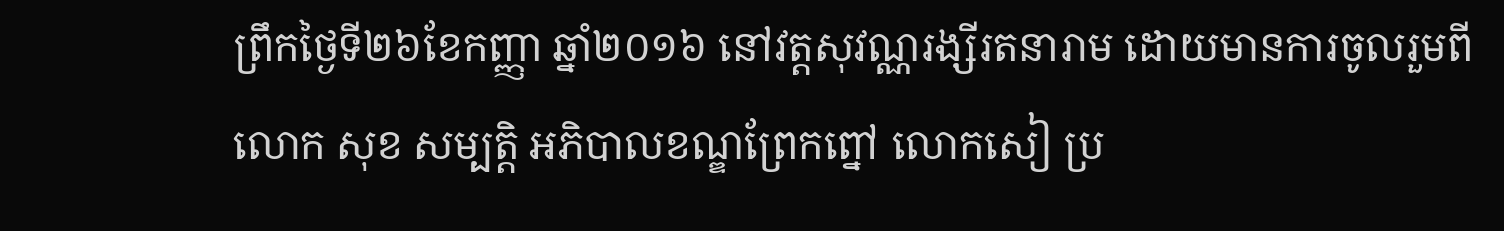ព្រឹកថ្ងៃទី២៦ខែកញ្ញា ឆ្នាំ២០១៦ នៅវត្តសុវណ្ណរង្សីរតនារាម ដោយមានការចូលរួមពី លោក សុខ សម្បត្តិ អភិបាលខណ្ឌព្រែកព្នៅ លោកសៀ ប្រ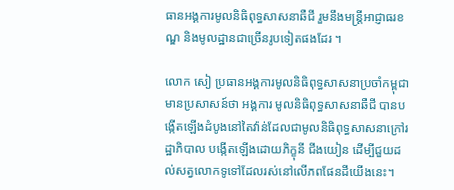ធានអង្គការមូលនិធិពុទ្ធសាសនាឆឺជី រួមនឹងមន្ដ្រីអាជ្ញាធរខណ្ឌ និងមូលដ្ឋានជាច្រើនរូបទៀតផងដែរ ។

លោក សៀ ប្រធានអង្គការមូលនិធិពុទ្ធសាសនាប្រចាំកម្ពុជា មានប្រសាសន៍ថា អង្គការ មូលនិធិពុទ្ធសាសនាឆឺជី បានបង្កើតឡើងដំបូងនៅតៃវ៉ាន់ដែលជាមូលនិធិពុទ្ធសាសនាក្រៅរដ្ឋាភិបាល បង្កើតឡើងដោយភិក្ខុនី ជីងយៀន ដើម្បីជួយដល់សត្វលោកទូទៅដែលរស់នៅលើភពផែនដីយើងនេះ។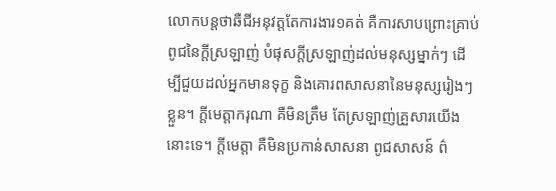លោកបន្តថាឆឺជីអនុវត្តតែការងារ១គត់ គឺការសាបព្រោះគ្រាប់ពូជនៃក្ដីស្រឡាញ់ បំផុសក្ដីស្រឡាញ់ដល់មនុស្សម្នាក់ៗ ដើម្បីជួយដល់អ្នកមានទុក្ខ និងគោរពសាសនានៃមនុស្សរៀងៗខ្លួន។ ក្ដីមេត្តាករុណា គឺមិនត្រឹម តែស្រឡាញ់គ្រួសារយើងនោះទេ។ ក្ដីមេត្តា គឺមិនប្រកាន់សាសនា ពូជសាសន៍ ព៌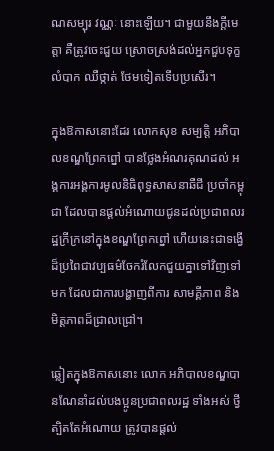ណសម្បុរ វណ្ណៈ នោះឡើយ។ ជាមួយនឹងក្ដីមេត្តា គឺត្រូវចេះជួយ ស្រោចស្រង់ដល់អ្នកជួបទុក្ខលំបាក ឈឺថ្កាត់ ថែមទៀតទើបប្រសើរ។

ក្នុងឱកាសនោះដែរ លោកសុខ សម្បត្តិ អភិបាលខណ្ឌព្រែកព្នៅ បានថ្លែងអំណរគុណដល់ អង្គការអង្គការមូលនិធិពុទ្ធសាសនាឆឺជី ប្រចាំកម្ពុជា ដែលបានផ្ដល់អំណោយជូនដល់ប្រជាពលរដ្ឋក្រីក្រនៅក្នុងខណ្ឌព្រែកព្នៅ ហើយនេះជាទង្វើដ៏ប្រពៃជាវប្បធម៌ចែករំលែកជួយគ្នាទៅវិញទៅមក ដែលជាការបង្ហាញពីការ សាមគ្គីភាព និងមិត្តភាពដ៏ជ្រាលជ្រៅ។

ឆ្លៀតក្នុងឱកាសនោះ លោក អភិបាលខណ្ឌបានណែនាំដល់បងប្អូនប្រជាពលរដ្ឋ ទាំងអស់ ថ្វីត្បិតតែអំណោយ ត្រូវបានផ្ដល់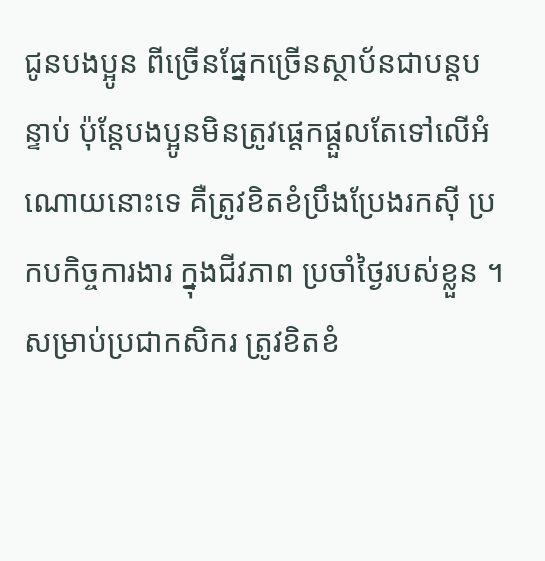ជូនបងប្អូន ពីច្រើនផ្នែកច្រើនស្ថាប័នជាបន្ដបន្ទាប់ ប៉ុន្តែបងប្អូនមិនត្រូវផ្ដេកផ្ដួលតែទៅលើអំណោយនោះទេ គឺត្រូវខិតខំប្រឹងប្រែងរកស៊ី ប្រកបកិច្ចការងារ ក្នុងជីវភាព ប្រចាំថ្ងៃរបស់ខ្លួន ។ សម្រាប់ប្រជាកសិករ ត្រូវខិតខំ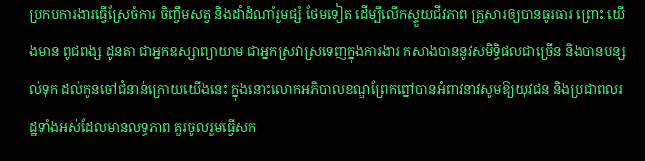ប្រកបការងារធ្វើស្រែចំការ ចិញ្ចឹមសត្វ និងដាំដំណាំរួមផ្សំ ថែមទៀត ដើម្បីលើកស្ទួយជីវភាព គ្រួសារឲ្យបានធូរធារ ព្រោះ យើងមាន ពូជពង្ស ដូនតា ជាអ្នកឧស្សាព្យាយាម ជាអ្នកស្រវាស្រទេញក្នុងការងារ កសាងបាននូវសមិទ្ធិផលជាច្រើន និងបានបន្សល់ទុក ដល់កូនចៅជំនាន់ក្រោយយើងនេះ ក្នុងនោះលោកអភិបាលខណ្ឌព្រែកព្នៅបានអំពាវនាវសូមឱ្យយុវជន និងប្រជាពលរដ្ឋទាំងអស់ដែលមានលទ្ធភាព គួរចូលរួមធ្វើសក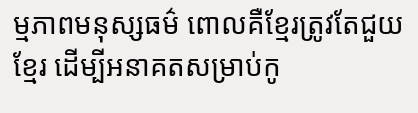ម្មភាពមនុស្សធម៌ ពោលគឺខ្មែរត្រូវតែជួយខ្មែរ ដើម្បីអនាគតសម្រាប់កូ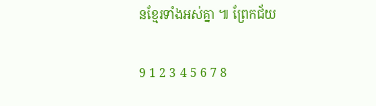នខ្មែរទាំងអស់គ្នា ៕ ព្រែកជ័យ

9 1 2 3 4 5 6 7 8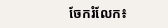ចែករំលែក៖